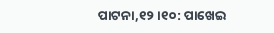ପାଟନା,୧୨ ।୧୦: ପାଖେଇ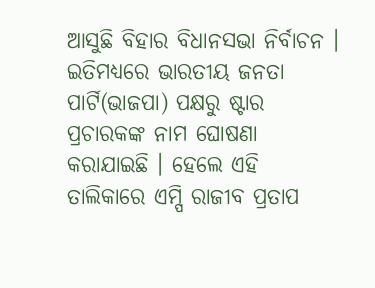ଆସୁଛି ବିହାର ବିଧାନସଭା ନିର୍ବାଚନ । ଇତିମଧ୍ୟରେ ଭାରତୀୟ ଜନତା ପାର୍ଟି(ଭାଜପା) ପକ୍ଷରୁ ଷ୍ଟାର ପ୍ରଚାରକଙ୍କ ନାମ ଘୋଷଣା କରାଯାଇଛି । ହେଲେ ଏହି ତାଲିକାରେ ଏମ୍ପି ରାଜୀବ ପ୍ରତାପ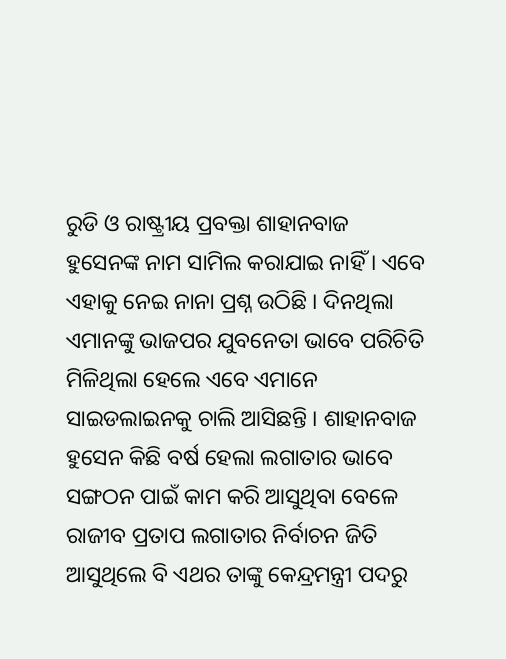ରୁଡି ଓ ରାଷ୍ଟ୍ରୀୟ ପ୍ରବକ୍ତା ଶାହାନବାଜ ହୁସେନଙ୍କ ନାମ ସାମିଲ କରାଯାଇ ନାହିଁ । ଏବେ ଏହାକୁ ନେଇ ନାନା ପ୍ରଶ୍ନ ଉଠିଛି । ଦିନଥିଲା ଏମାନଙ୍କୁ ଭାଜପର ଯୁବନେତା ଭାବେ ପରିଚିତି ମିଳିଥିଲା ହେଲେ ଏବେ ଏମାନେ ସାଇଡଲାଇନକୁ ଚାଲି ଆସିଛନ୍ତି । ଶାହାନବାଜ ହୁସେନ କିଛି ବର୍ଷ ହେଲା ଲଗାତାର ଭାବେ ସଙ୍ଗଠନ ପାଇଁ କାମ କରି ଆସୁଥିବା ବେଳେ ରାଜୀବ ପ୍ରତାପ ଲଗାତାର ନିର୍ବାଚନ ଜିତି ଆସୁଥିଲେ ବି ଏଥର ତାଙ୍କୁ କେନ୍ଦ୍ରମନ୍ତ୍ରୀ ପଦରୁ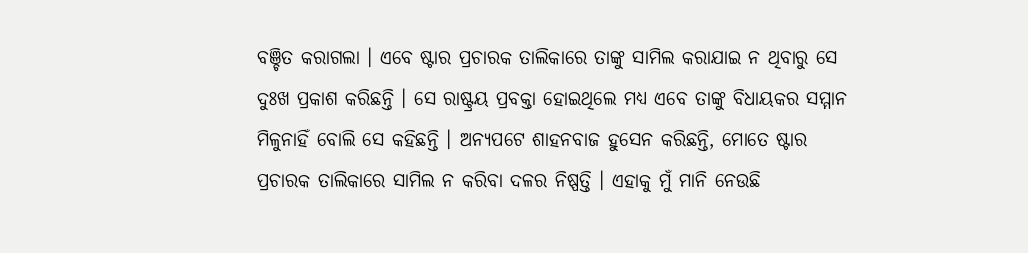ବଞ୍ଚିତ କରାଗଲା । ଏବେ ଷ୍ଟାର ପ୍ରଚାରକ ତାଲିକାରେ ତାଙ୍କୁ ସାମିଲ କରାଯାଇ ନ ଥିବାରୁ ସେ ଦୁଃଖ ପ୍ରକାଶ କରିଛନ୍ତି । ସେ ରାଷ୍ଟ୍ରୟ ପ୍ରବକ୍ତା ହୋଇଥିଲେ ମଧ୍ୟ ଏବେ ତାଙ୍କୁ ବିଧାୟକର ସମ୍ମାନ ମିଳୁନାହିଁ ବୋଲି ସେ କହିଛନ୍ତି । ଅନ୍ୟପଟେ ଶାହନବାଜ ହୁସେନ କରିଛନ୍ତି, ମୋତେ ଷ୍ଟାର ପ୍ରଚାରକ ତାଲିକାରେ ସାମିଲ ନ କରିବା ଦଳର ନିଷ୍ପତ୍ତି । ଏହାକୁ ମୁଁ ମାନି ନେଉଛି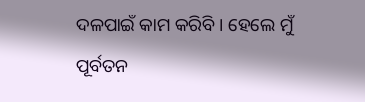ଦଳପାଇଁ କାମ କରିବି । ହେଲେ ମୁଁ ପୂର୍ବତନ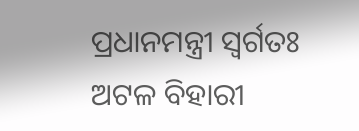ପ୍ରଧାନମନ୍ତ୍ରୀ ସ୍ୱର୍ଗତଃ ଅଟଳ ବିହାରୀ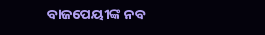ବାଜପେୟୀଙ୍କ ନବ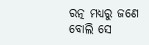ରତ୍ନ ମଧ୍ୟରୁ ଜଣେ ବୋଲି ସେ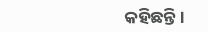କହିଛନ୍ତି ।